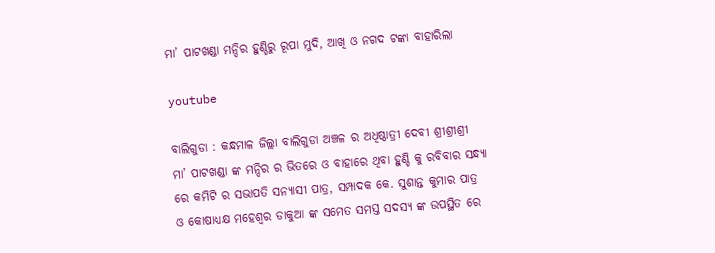ମା’ ପାଟଖଣ୍ଡା ମନ୍ଦିର ହୁଣ୍ଡିରୁ ରୂପା ମୁଦି, ଆଖି ଓ ନଗଦ ଟଙ୍କା ବାହାରିଲା

youtube

ବାଲିଗୁଡା : କନ୍ଧମାଳ ଜିଲ୍ଲା ବାଲିଗୁଡା ଅଞ୍ଚଳ ର ଅଧିଷ୍ଠାତ୍ରୀ ଦେବୀ ଶ୍ରୀଶ୍ରୀଶ୍ରୀ ମା’ ପାଟଖଣ୍ଡା ଙ୍କ ମନ୍ଦିର ର ଭିତରେ ଓ ବାହାରେ ଥିବା ହୁଣ୍ଡି କୁ ରବିବାର ସନ୍ଧ୍ୟା ରେ କମିଟି ର ସଭାପତି ସନ୍ୟାସୀ ପାତ୍ର, ସମ୍ପାଦକ କେ. ସୁଶାନ୍ତ କୁମାର ପାତ୍ର ଓ କୋଷାଧ୍ୟକ୍ଷ ମହେଶ୍ୱର ଡାକୁଆ ଙ୍କ ସମେତ ସମସ୍ତ ସଦସ୍ୟ ଙ୍କ ଉପସ୍ଥିତ ରେ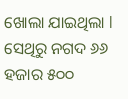ଖୋଲା ଯାଇଥିଲା l ସେଥିରୁ ନଗଦ ୬୬ ହଜାର ୫୦୦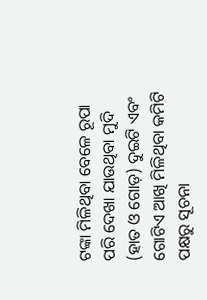ଟଙ୍କା ମିଳିଥିବା ବେଳେ ରୂପା ପରି ଦେଖା ଯାଉଥିବା ମୁଦି (ହାତ ଓ ଗୋଡ଼) ଦୁଇଟି ଏବଂ ଗୋଟିଏ ଆଖି ମିଳିଥିବା କମିଟି ପକ୍ଷରୁ ସୂଚନା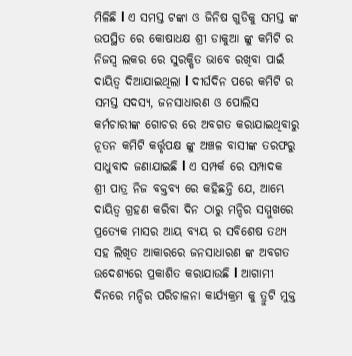ମିଳିଛି l ଏ ସମସ୍ତ ଟଙ୍କା ଓ ଜିନିଷ ଗୁଡିକୁ ସମସ୍ତ ଙ୍କ ଉପସ୍ଥିତ ରେ କୋଷାଧକ୍ଷ ଶ୍ରୀ ଡାକୁଆ ଙ୍କୁ କମିଟି ର ନିଜସ୍ୱ ଲକର ରେ ସୁରକ୍ଷିତ ଭାବେ ରଖିବା ପାଇଁ ଦାୟିତ୍ୱ ଦିଆଯାଇଥିଲା l ଦୀର୍ଘଦିନ ପରେ କମିଟି ର ସମସ୍ତ ସଦସ୍ୟ, ଜନସାଧାରଣ ଓ ପୋଲିସ କର୍ମଚାରୀଙ୍କ ଗୋଚର ରେ ଅବଗତ କରାଯାଇଥିବାରୁ ନୂତନ କମିଟି କର୍ତ୍ତୃପକ୍ଷ ଙ୍କୁ ଅଞ୍ଚଳ ବାସୀଙ୍କ ତରଫରୁ ସାଧୁବାଦ ଜଣାଯାଇଛି l ଏ ସମ୍ପର୍କ ରେ ସମ୍ପାଦକ ଶ୍ରୀ ପାତ୍ର ନିଜ ବକ୍ତବ୍ୟ ରେ କହିଛନ୍ତି ଯେ, ଆମ୍ଭେ ଦାୟିତ୍ୱ ଗ୍ରହଣ କରିବା ଦିନ ଠାରୁ ମନ୍ଦିର ସମ୍ମୁଖରେ ପ୍ରତ୍ୟେକ ମାସର ଆୟ ବ୍ୟୟ ର ସବିଶେଷ ତଥ୍ୟ ସହ ଲିଖିତ ଆକାରରେ ଜନସାଧାରଣ ଙ୍କ ଅବଗତ ଉଦେଶ୍ୟରେ ପ୍ରକାଶିତ କରାଯାଉଛି l ଆଗାମୀ ଦିନରେ ମନ୍ଦିର ପରିଚାଳନା କାର୍ଯ୍ୟକ୍ରମ କୁ ତ୍ରୁଟି ମୁକ୍ତ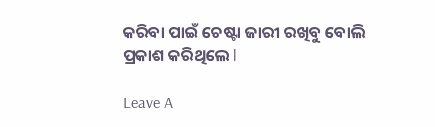କରିବା ପାଇଁ ଚେଷ୍ଟା ଜାରୀ ରଖିବୁ ବୋଲି ପ୍ରକାଶ କରିଥିଲେ l

Leave A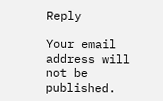Reply

Your email address will not be published.